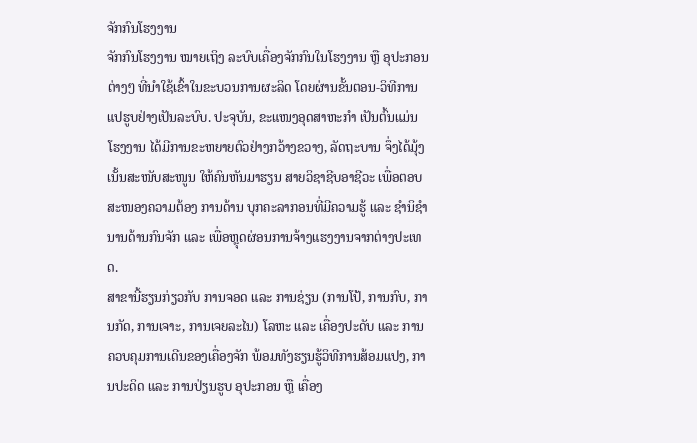ຈັກກົນໂຮງງານ
ຈັກກົນໂຮງງານ ໝາຍເຖິງ ລະບົບເຄື່ອງຈັກກົນໃນໂຮງງານ ຫຼື ອຸປະກອນຕ່າງໆ ທີ່ນໍາໃຊ້ເຂົ້າໃນຂະບວນການຜະລິດ ໂດຍຜ່ານຂັ້ນຕອນ-ວິທີການແປຮູບຢ່າງເປັນລະບົບ. ປະຈຸບັນ, ຂະແໜງອຸດສາຫະກໍາ ເປັນຕົ້ນແມ່ນໂຮງງານ ໄດ້ມີການຂະຫຍາຍຕົວຢ່າງກວ້າງຂວາງ, ລັດຖະບານ ຈຶ່ງໄດ້ມຸ້ງເນັ້ນສະໜັບສະໜູນ ໃຫ້ຄົນຫັນມາຮຽນ ສາຍວິຊາຊີບອາຊີວະ ເພື່ອຕອບສະໜອງຄວາມຕ້ອງ ການດ້ານ ບຸກຄະລາກອນທີ່ມີຄວາມຮູ້ ແລະ ຊໍານິຊໍານານດ້ານກົນຈັກ ແລະ ເພື່ອຫຼຸດຜ່ອນການຈ້າງແຮງງານຈາກຕ່າງປະເທດ.
ສາຂານີ້ຮຽນກ່ຽວກັບ ການຈອດ ແລະ ການຊ່ຽນ (ການໂປ້, ການກົບ, ການກັດ, ການເຈາະ, ການເຈຍລະໄນ) ໂລຫະ ແລະ ເຄື່ອງປະດັບ ແລະ ການຄວບຄຸມການເດີນຂອງເຄື່ອງຈັກ ພ້ອມທັງຮຽນຮູ້ວິທີການສ້ອມແປງ, ການປະດິດ ແລະ ການປ່ຽນຮູບ ອຸປະກອນ ຫຼື ເຄື່ອງ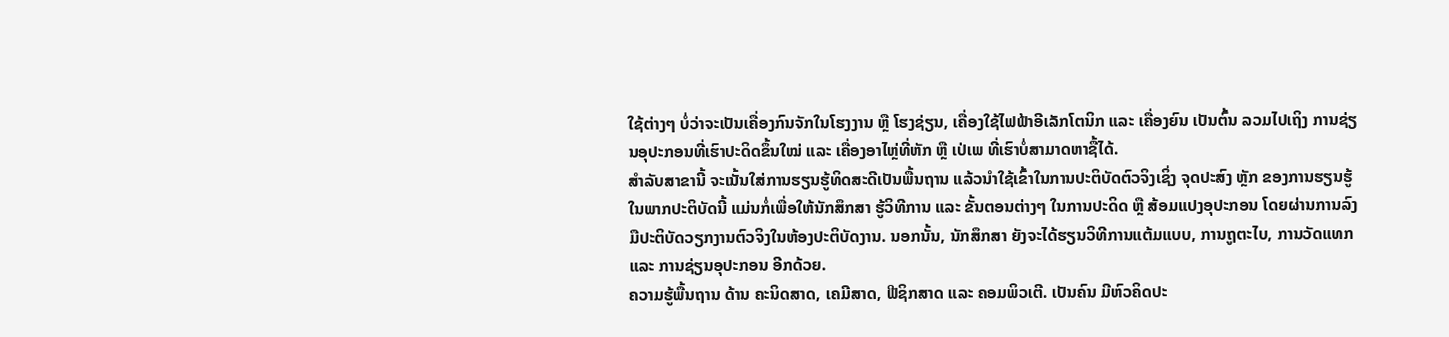ໃຊ້ຕ່າງໆ ບໍ່ວ່າຈະເປັນເຄື່ອງກົນຈັກໃນໂຮງງານ ຫຼື ໂຮງຊ່ຽນ, ເຄື່ອງໃຊ້ໄຟຟ້າອີເລັກໂຕນິກ ແລະ ເຄື່ອງຍົນ ເປັນຕົ້ນ ລວມໄປເຖິງ ການຊ່ຽນອຸປະກອນທີ່ເຮົາປະດິດຂຶ້ນໃໝ່ ແລະ ເຄື່ອງອາໄຫຼ່ທີ່ຫັກ ຫຼື ເປ່ເພ ທີ່ເຮົາບໍ່ສາມາດຫາຊື້ໄດ້.
ສໍາລັບສາຂານີ້ ຈະເນັ້ນໃສ່ການຮຽນຮູ້ທິດສະດີເປັນພື້ນຖານ ແລ້ວນໍາໃຊ້ເຂົ້າໃນການປະຕິບັດຕົວຈິງເຊິ່ງ ຈຸດປະສົງ ຫຼັກ ຂອງການຮຽນຮູ້ໃນພາກປະຕິບັດນີ້ ແມ່ນກໍ່ເພື່ອໃຫ້ນັກສຶກສາ ຮູ້ວິທີການ ແລະ ຂັ້ນຕອນຕ່າງໆ ໃນການປະດິດ ຫຼື ສ້ອມແປງອຸປະກອນ ໂດຍຜ່ານການລົງມືປະຕິບັດວຽກງານຕົວຈິງໃນຫ້ອງປະຕິບັດງານ. ນອກນັ້ນ, ນັກສຶກສາ ຍັງຈະໄດ້ຮຽນວິທີການແຕ້ມແບບ, ການຖູຕະໄບ, ການວັດແທກ ແລະ ການຊ່ຽນອຸປະກອນ ອີກດ້ວຍ.
ຄວາມຮູ້ພື້ນຖານ ດ້ານ ຄະນິດສາດ, ເຄມີສາດ, ຟີຊິກສາດ ແລະ ຄອມພິວເຕີ. ເປັນຄົນ ມີຫົວຄິດປະ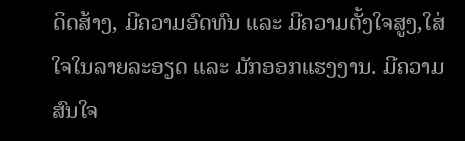ດິດສ້າງ, ມີຄວາມອົດທົນ ແລະ ມີຄວາມຕັ້ງໃຈສູງ,ໃສ່ໃຈໃນລາຍລະອຽດ ແລະ ມັກອອກແຮງງານ. ມີຄວາມສົນໃຈ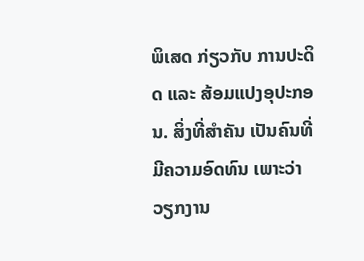ພິເສດ ກ່ຽວກັບ ການປະດິດ ແລະ ສ້ອມແປງອຸປະກອນ. ສິ່ງທີ່ສໍາຄັນ ເປັນຄົນທີ່ມີຄວາມອົດທົນ ເພາະວ່າວຽກງານ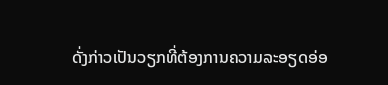ດັ່ງກ່າວເປັນວຽກທີ່ຕ້ອງການຄວາມລະອຽດອ່ອ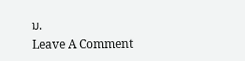ນ.
Leave A Comment